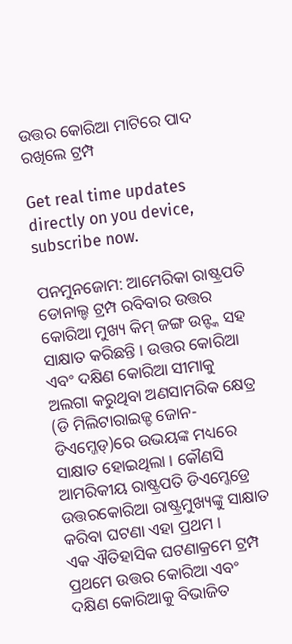ଉତ୍ତର କୋରିଆ ମାଟିରେ ପାଦ ରଖିଲେ ଟ୍ରମ୍ପ

Get real time updates directly on you device, subscribe now.

ପନମୁନଜୋମ: ଆମେରିକା ରାଷ୍ଟ୍ରପତି ଡୋନାଲ୍ଡ ଟ୍ରମ୍ପ ରବିବାର ଉତ୍ତର କୋରିଆ ମୁଖ୍ୟ କିମ୍ ଜଙ୍ଗ ଉନ୍ଙ୍କ ସହ ସାକ୍ଷାତ କରିଛନ୍ତି । ଉତ୍ତର କୋରିଆ ଏବଂ ଦକ୍ଷିଣ କୋରିଆ ସୀମାକୁ ଅଲଗା କରୁଥିବା ଅଣସାମରିକ କ୍ଷେତ୍ର (ଡି ମିଲିଟାରାଇଜ୍ଡ ଜୋନ-ଡିଏମ୍ଜେଡ୍)ରେ ଉଭୟଙ୍କ ମଧ୍ୟରେ ସାକ୍ଷାତ ହୋଇଥିଲା । କୌଣସି ଆମରିକୀୟ ରାଷ୍ଟ୍ରପତି ଡିଏମ୍ଜେଡ୍ରେ ଉତ୍ତରକୋରିଆ ରାଷ୍ଟ୍ରମୁଖ୍ୟଙ୍କୁ ସାକ୍ଷାତ କରିବା ଘଟଣା ଏହା ପ୍ରଥମ ।
ଏକ ଐତିହାସିକ ଘଟଣାକ୍ରମେ ଟ୍ରମ୍ପ ପ୍ରଥମେ ଉତ୍ତର କୋରିଆ ଏବଂ ଦକ୍ଷିଣ କୋରିଆକୁ ବିଭାଜିତ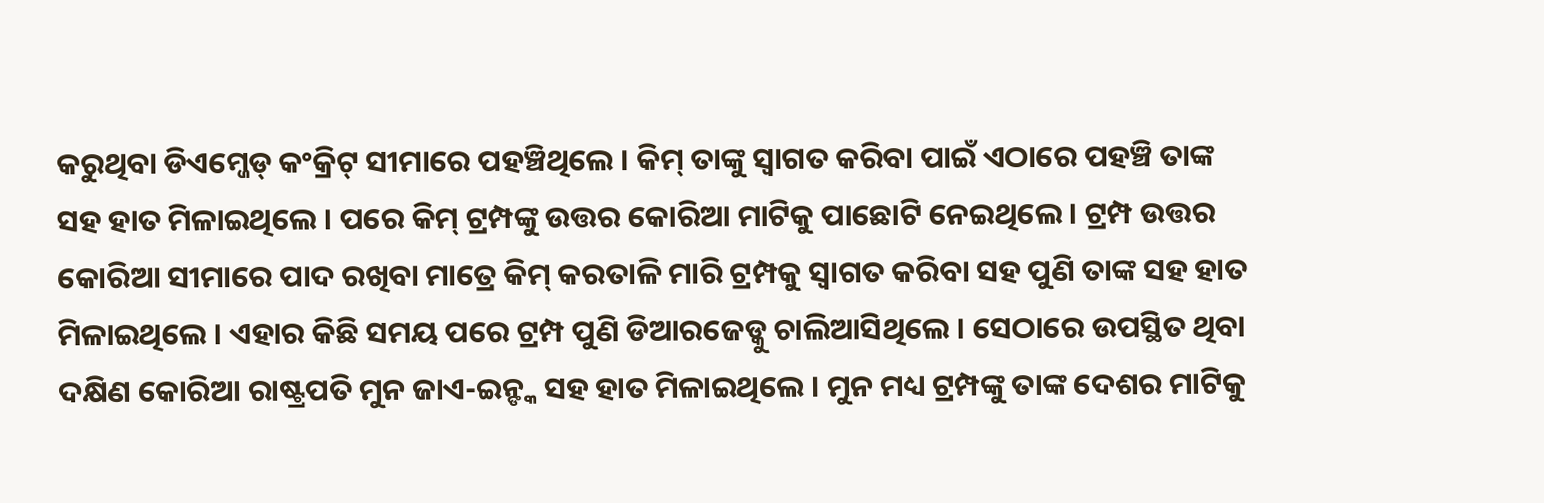କରୁଥିବା ଡିଏମ୍ଜେଡ୍ କଂକ୍ରିଟ୍ ସୀମାରେ ପହଞ୍ଚିଥିଲେ । କିମ୍ ତାଙ୍କୁ ସ୍ୱାଗତ କରିବା ପାଇଁ ଏଠାରେ ପହଞ୍ଚି ତାଙ୍କ ସହ ହାତ ମିଳାଇଥିଲେ । ପରେ କିମ୍ ଟ୍ରମ୍ପଙ୍କୁ ଉତ୍ତର କୋରିଆ ମାଟିକୁ ପାଛୋଟି ନେଇଥିଲେ । ଟ୍ରମ୍ପ ଉତ୍ତର କୋରିଆ ସୀମାରେ ପାଦ ରଖିବା ମାତ୍ରେ କିମ୍ କରତାଳି ମାରି ଟ୍ରମ୍ପକୁ ସ୍ୱାଗତ କରିବା ସହ ପୁଣି ତାଙ୍କ ସହ ହାତ ମିଳାଇଥିଲେ । ଏହାର କିଛି ସମୟ ପରେ ଟ୍ରମ୍ପ ପୁଣି ଡିଆରଜେଡ୍କୁ ଚାଲିଆସିଥିଲେ । ସେଠାରେ ଉପସ୍ଥିତ ଥିବା ଦକ୍ଷିଣ କୋରିଆ ରାଷ୍ଟ୍ରପତି ମୁନ ଜାଏ-ଇନ୍ଙ୍କ ସହ ହାତ ମିଳାଇଥିଲେ । ମୁନ ମଧ୍ୟ ଟ୍ରମ୍ପଙ୍କୁ ତାଙ୍କ ଦେଶର ମାଟିକୁ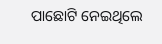ପାଛୋଟି ନେଇଥିଲେ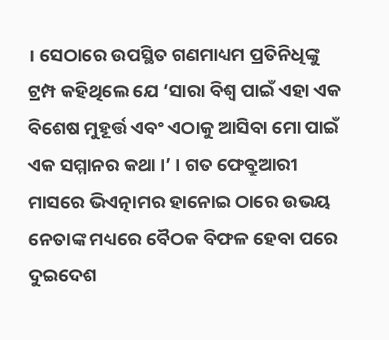। ସେଠାରେ ଉପସ୍ଥିତ ଗଣମାଧ୍ୟମ ପ୍ରତିନିଧିଙ୍କୁ ଟ୍ରମ୍ପ କହିଥିଲେ ଯେ ‘ସାରା ବିଶ୍ୱ ପାଇଁ ଏହା ଏକ ବିଶେଷ ମୁହୂର୍ତ୍ତ ଏବଂ ଏଠାକୁ ଆସିବା ମୋ ପାଇଁ ଏକ ସମ୍ମାନର କଥା ।’ । ଗତ ଫେବ୍ରୁଆରୀ ମାସରେ ଭିଏତ୍ନାମର ହାନୋଇ ଠାରେ ଉଭୟ ନେତାଙ୍କ ମଧ୍ୟରେ ବୈଠକ ବିଫଳ ହେବା ପରେ ଦୁଇଦେଶ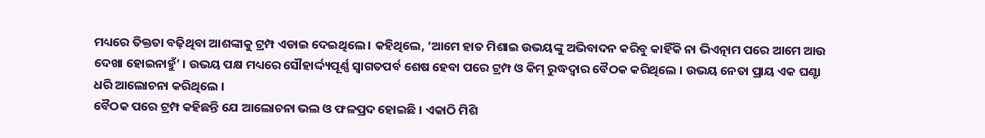ମଧ୍ୟରେ ତିକ୍ତତା ବଢ଼ିଥିବା ଆଶଙ୍କାକୁ ଟ୍ରମ୍ପ ଏଡାଇ ଦେଇଥିଲେ । କହିଥିଲେ, ‘ଆମେ ହାତ ମିଶାଇ ଉଭୟଙ୍କୁ ଅଭିବାଦନ କରିବୁ କାହିଁକି ନା ଭିଏତ୍ନାମ ପରେ ଆମେ ଆଉ ଦେଖା ହୋଇନାହୁଁ’ । ଉଭୟ ପକ୍ଷ ମଧ୍ୟରେ ସୌହାର୍ଦ୍ଦ୍ୟପୂର୍ଣ୍ଣ ସ୍ୱାଗତପର୍ବ ଶେଷ ହେବା ପରେ ଟ୍ରମ୍ପ ଓ କିମ୍ ରୁଦ୍ଧଦ୍ୱାର ବୈଠକ କରିଥିଲେ । ଉଭୟ ନେତା ପ୍ରାୟ ଏକ ଘଣ୍ଟା ଧରି ଆଲୋଚନା କରିଥିଲେ ।
ବୈଠକ ପରେ ଟ୍ରମ୍ପ କହିଛନ୍ତି ଯେ ଆଲୋଚନା ଭଲ ଓ ଫଳପ୍ରଦ ହୋଇଛି । ଏକାଠି ମିଶି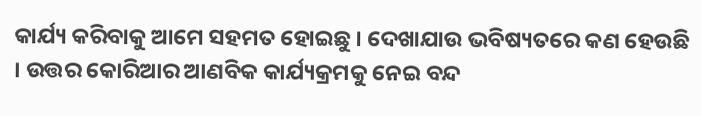କାର୍ଯ୍ୟ କରିବାକୁ ଆମେ ସହମତ ହୋଇଛୁ । ଦେଖାଯାଉ ଭବିଷ୍ୟତରେ କଣ ହେଉଛି । ଉତ୍ତର କୋରିଆର ଆଣବିକ କାର୍ଯ୍ୟକ୍ରମକୁ ନେଇ ବନ୍ଦ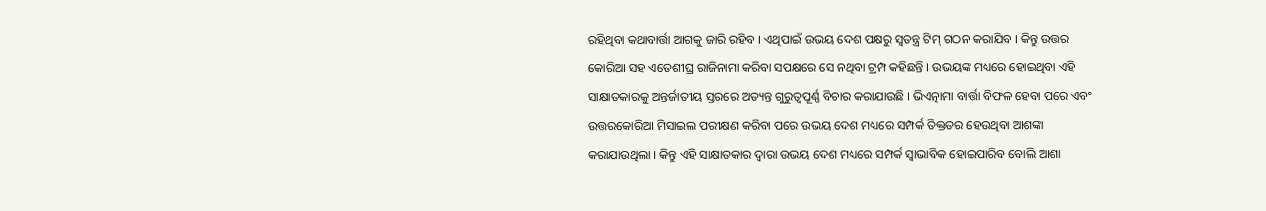ରହିଥିବା କଥାବାର୍ତ୍ତା ଆଗକୁ ଜାରି ରହିବ । ଏଥିପାଇଁ ଉଭୟ ଦେଶ ପକ୍ଷରୁ ସ୍ୱତନ୍ତ୍ର ଟିମ୍ ଗଠନ କରାଯିବ । କିନ୍ତୁ ଉତ୍ତର କୋରିଆ ସହ ଏତେଶୀଘ୍ର ରାଜିନାମା କରିବା ସପକ୍ଷରେ ସେ ନଥିବା ଟ୍ରମ୍ପ କହିଛନ୍ତି । ଉଭୟଙ୍କ ମଧ୍ୟରେ ହୋଇଥିବା ଏହି ସାକ୍ଷାତକାରକୁ ଅନ୍ତର୍ଜାତୀୟ ସ୍ତରରେ ଅତ୍ୟନ୍ତ ଗୁରୁତ୍ୱପୂର୍ଣ୍ଣ ବିଚାର କରାଯାଉଛି । ଭିଏତ୍ନାମା ବାର୍ତ୍ତା ବିଫଳ ହେବା ପରେ ଏବଂ ଉତ୍ତରକୋରିଆ ମିସାଇଲ ପରୀକ୍ଷଣ କରିବା ପରେ ଉଭୟ ଦେଶ ମଧ୍ୟରେ ସମ୍ପର୍କ ତିକ୍ତତର ହେଉଥିବା ଆଶଙ୍କା କରାଯାଉଥିଲା । କିନ୍ତୁ ଏହି ସାକ୍ଷାତକାର ଦ୍ୱାରା ଉଭୟ ଦେଶ ମଧ୍ୟରେ ସମ୍ପର୍କ ସ୍ୱାଭାବିକ ହୋଇପାରିବ ବୋଲି ଆଶା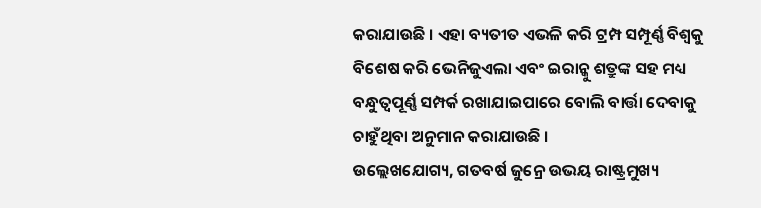କରାଯାଉଛି । ଏହା ବ୍ୟତୀତ ଏଭଳି କରି ଟ୍ରମ୍ପ ସମ୍ପୂର୍ଣ୍ଣ ବିଶ୍ୱକୁ ବିଶେଷ କରି ଭେନିଜୁଏଲା ଏବଂ ଇରାନ୍କୁ ଶତ୍ରୁଙ୍କ ସହ ମଧ୍ୟ ବନ୍ଧୁତ୍ୱପୂର୍ଣ୍ଣ ସମ୍ପର୍କ ରଖାଯାଇପାରେ ବୋଲି ବାର୍ତ୍ତା ଦେବାକୁ ଚାହୁଁଥିବା ଅନୁମାନ କରାଯାଉଛି ।
ଉଲ୍ଲେଖଯୋଗ୍ୟ, ଗତବର୍ଷ ଜୁନ୍ରେ ଉଭୟ ରାଷ୍ଟ୍ରମୁଖ୍ୟ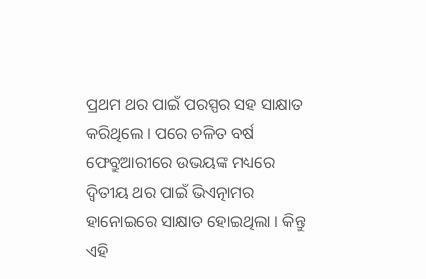ପ୍ରଥମ ଥର ପାଇଁ ପରସ୍ପର ସହ ସାକ୍ଷାତ କରିଥିଲେ । ପରେ ଚଳିତ ବର୍ଷ ଫେବ୍ରୁଆରୀରେ ଉଭୟଙ୍କ ମଧ୍ୟରେ ଦ୍ୱିତୀୟ ଥର ପାଇଁ ଭିଏତ୍ନାମର ହାନୋଇରେ ସାକ୍ଷାତ ହୋଇଥିଲା । କିନ୍ତୁ ଏହି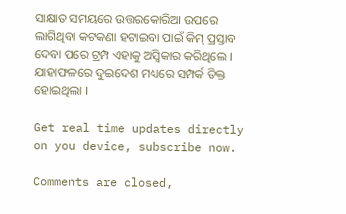ସାକ୍ଷାତ ସମୟରେ ଉତ୍ତରକୋରିଆ ଉପରେ ଲାଗିଥିବା କଟକଣା ହଟାଇବା ପାଇଁ କିମ୍ ପ୍ରସ୍ତାବ ଦେବା ପରେ ଟ୍ରମ୍ପ ଏହାକୁ ଅସ୍ୱିକାର କରିଥିଲେ । ଯାହାଫଳରେ ଦୁଇଦେଶ ମଧ୍ୟରେ ସମ୍ପର୍କ ତିକ୍ତ ହୋଇଥିଲା ।

Get real time updates directly on you device, subscribe now.

Comments are closed,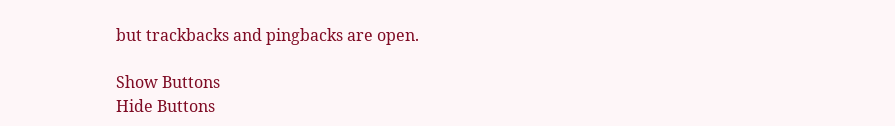but trackbacks and pingbacks are open.

Show Buttons
Hide Buttons